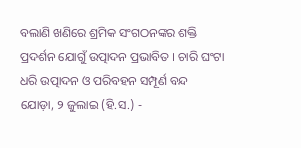ବଲାଣି ଖଣିରେ ଶ୍ରମିକ ସଂଗଠନଙ୍କର ଶକ୍ତି ପ୍ରଦର୍ଶନ ଯୋଗୁଁ ଉତ୍ପାଦନ ପ୍ରଭାବିତ । ଚାରି ଘଂଟା ଧରି ଉତ୍ପାଦନ ଓ ପରିବହନ ସମ୍ପୂର୍ଣ ବନ୍ଦ
ଯୋଡ଼ା, ୨ ଜୁଲାଇ (ହି.ସ.) -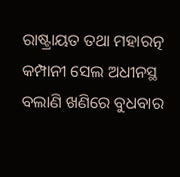ରାଷ୍ଟ୍ରାୟତ ତଥା ମହାରତ୍ନ କମ୍ପାନୀ ସେଲ ଅଧୀନସ୍ଥ ବଲାଣି ଖଣିରେ ବୁଧବାର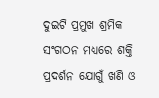ଦୁଇଟି ପ୍ରମୁଖ ଶ୍ରମିକ ସଂଗଠନ ମଧ୍ୟରେ ଶକ୍ତି ପ୍ରଦର୍ଶନ ଯୋଗୁଁ ଖଣି ଓ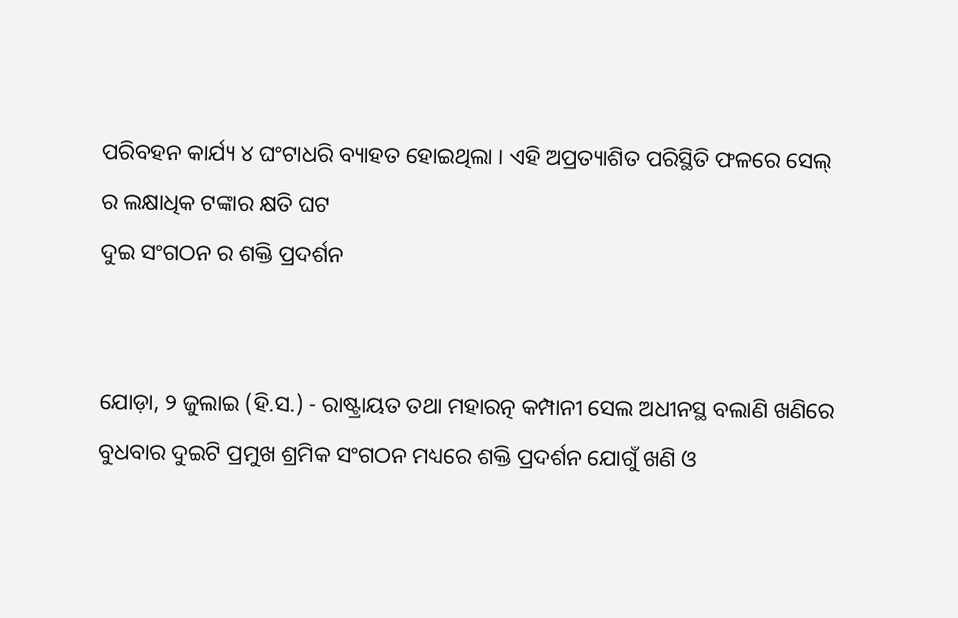ପରିବହନ କାର୍ଯ୍ୟ ୪ ଘଂଟାଧରି ବ୍ୟାହତ ହୋଇଥିଲା । ଏହି ଅପ୍ରତ୍ୟାଶିତ ପରିସ୍ଥିତି ଫଳରେ ସେଲ୍ ର ଲକ୍ଷାଧିକ ଟଙ୍କାର କ୍ଷତି ଘଟ
ଦୁଇ ସଂଗଠନ ର ଶକ୍ତି ପ୍ରଦର୍ଶନ


ଯୋଡ଼ା, ୨ ଜୁଲାଇ (ହି.ସ.) - ରାଷ୍ଟ୍ରାୟତ ତଥା ମହାରତ୍ନ କମ୍ପାନୀ ସେଲ ଅଧୀନସ୍ଥ ବଲାଣି ଖଣିରେ ବୁଧବାର ଦୁଇଟି ପ୍ରମୁଖ ଶ୍ରମିକ ସଂଗଠନ ମଧ୍ୟରେ ଶକ୍ତି ପ୍ରଦର୍ଶନ ଯୋଗୁଁ ଖଣି ଓ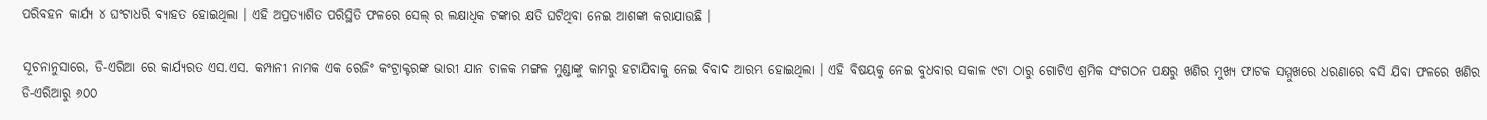ପରିବହନ କାର୍ଯ୍ୟ ୪ ଘଂଟାଧରି ବ୍ୟାହତ ହୋଇଥିଲା । ଏହି ଅପ୍ରତ୍ୟାଶିତ ପରିସ୍ଥିତି ଫଳରେ ସେଲ୍ ର ଲକ୍ଷାଧିକ ଟଙ୍କାର କ୍ଷତି ଘଟିଥିବା ନେଇ ଆଶଙ୍କା କରାଯାଉଛି ।

ସୂଚନାନୁସାରେ, ଡି-ଏରିଆ ରେ କାର୍ଯ୍ୟରତ ଏସ.ଏସ. କମ୍ପାନୀ ନାମକ ଏକ ରେଜିଂ କଂଟ୍ରାକ୍ଟରଙ୍କ ଭାରୀ ଯାନ ଚାଳକ ମଙ୍ଗଳ ମୁଣ୍ଡାଙ୍କୁ କାମରୁ ହଟାଯିବାକୁ ନେଇ ବିବାଦ ଆରମ୍ଭ ହୋଇଥିଲା । ଏହି ବିଷୟକୁ ନେଇ ବୁଧବାର ସକାଳ ୯ଟା ଠାରୁ ଗୋଟିଏ ଶ୍ରମିକ ସଂଗଠନ ପକ୍ଷରୁ ଖଣିର ମୁଖ୍ୟ ଫାଟକ ସମ୍ମୁଖରେ ଧରଣାରେ ବସି ଯିବା ଫଳରେ ଖଣିର ଡି-ଏରିଆରୁ ୬୦୦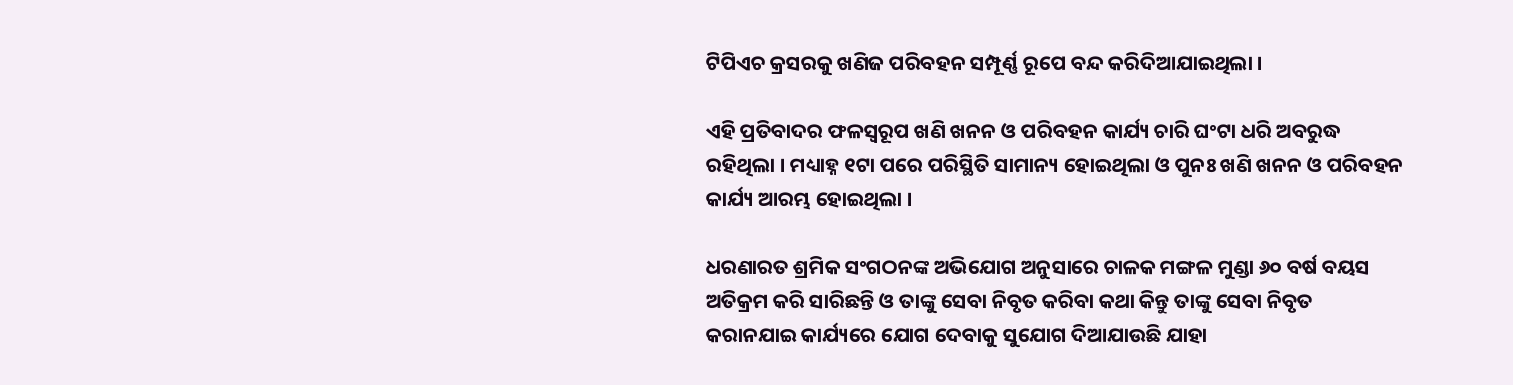ଟିପିଏଚ କ୍ରସରକୁ ଖଣିଜ ପରିବହନ ସମ୍ପୂର୍ଣ୍ଣ ରୂପେ ବନ୍ଦ କରିଦିଆଯାଇଥିଲା ।

ଏହି ପ୍ରତିବାଦର ଫଳସ୍ୱରୂପ ଖଣି ଖନନ ଓ ପରିବହନ କାର୍ଯ୍ୟ ଚାରି ଘଂଟା ଧରି ଅବରୁଦ୍ଧ ରହିଥିଲା । ମଧ୍ୟାହ୍ନ ୧ଟା ପରେ ପରିସ୍ଥିତି ସାମାନ୍ୟ ହୋଇଥିଲା ଓ ପୁନଃ ଖଣି ଖନନ ଓ ପରିବହନ କାର୍ଯ୍ୟ ଆରମ୍ଭ ହୋଇଥିଲା ।

ଧରଣାରତ ଶ୍ରମିକ ସଂଗଠନଙ୍କ ଅଭିଯୋଗ ଅନୁସାରେ ଚାଳକ ମଙ୍ଗଳ ମୁଣ୍ଡା ୬୦ ବର୍ଷ ବୟସ ଅତିକ୍ରମ କରି ସାରିଛନ୍ତି ଓ ତାଙ୍କୁ ସେବା ନିବୃତ କରିବା କଥା କିନ୍ତୁ ତାଙ୍କୁ ସେବା ନିବୃତ କରାନଯାଇ କାର୍ଯ୍ୟରେ ଯୋଗ ଦେବାକୁ ସୁଯୋଗ ଦିଆଯାଉଛି ଯାହା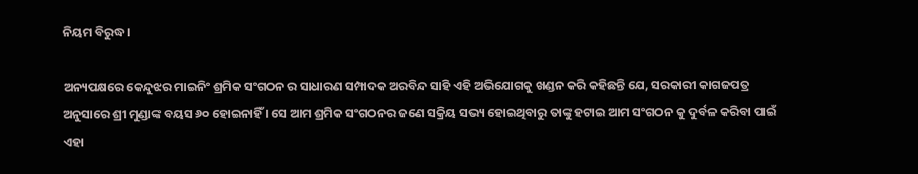ନିୟମ ବିରୁଦ୍ଧ ।

ଅନ୍ୟପକ୍ଷରେ କେନ୍ଦୁଝର ମାଇନିଂ ଶ୍ରମିକ ସଂଗଠନ ର ସାଧାରଣ ସମ୍ପାଦକ ଅରବିନ୍ଦ ସାହି ଏହି ଅଭିଯୋଗକୁ ଖଣ୍ଡନ କରି କହିଛନ୍ତି ଯେ, ସରକାରୀ କାଗଜପତ୍ର ଅନୁସାରେ ଶ୍ରୀ ମୁଣ୍ଡାଙ୍କ ବୟସ ୬୦ ହୋଇନାହିଁ । ସେ ଆମ ଶ୍ରମିକ ସଂଗଠନର ଜଣେ ସକ୍ରିୟ ସଭ୍ୟ ହୋଇଥିବାରୁ ତାଙ୍କୁ ହଟାଇ ଆମ ସଂଗଠନ କୁ ଦୁର୍ବଳ କରିବା ପାଇଁ ଏହା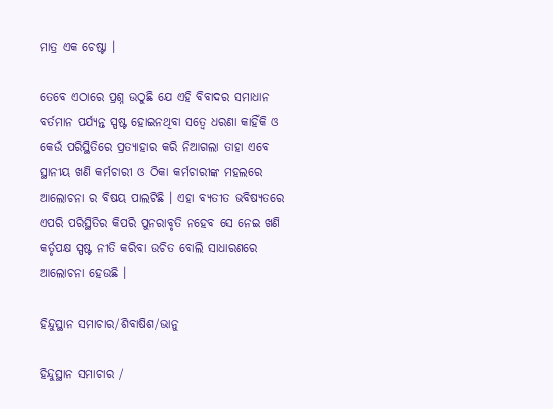ମାତ୍ର ଏକ ଚେଷ୍ଟା ।

ତେବେ ଏଠାରେ ପ୍ରଶ୍ନ ଉଠୁଛି ଯେ ଏହି ବିବାଦର ସମାଧାନ ବର୍ତମାନ ପର୍ଯ୍ୟନ୍ତ ସ୍ପଷ୍ଟ ହୋଇନଥିବା ସତ୍ୱେ ଧରଣା କାହିଁକି ଓ କେଉଁ ପରିସ୍ଥିତିରେ ପ୍ରତ୍ୟାହାର କରି ନିଆଗଲା ତାହା ଏବେ ସ୍ଥାନୀୟ ଖଣି କର୍ମଚାରୀ ଓ ଠିକା କର୍ମଚାରୀଙ୍କ ମହଲରେ ଆଲୋଚନା ର ବିଷୟ ପାଲଟିଛି । ଏହା ବ୍ୟତୀତ ଭବିଷ୍ୟତରେ ଏପରି ପରିସ୍ଥିତିର କିପରି ପୁନରାବୃତି ନହେବ ସେ ନେଇ ଖଣି କର୍ତୃପକ୍ଷ ସ୍ପଷ୍ଟ ନୀତି କରିବା ଉଚିତ ବୋଲି ସାଧାରଣରେ ଆଲୋଚନା ହେଉଛି ।

ହିନ୍ଦୁସ୍ଥାନ ସମାଚାର/ଶିବାଷିଶ/ଭାନୁ

ହିନ୍ଦୁସ୍ଥାନ ସମାଚାର /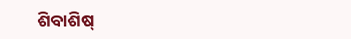ଶିବାଶିଷ୍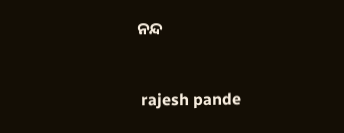ନନ୍ଦ


 rajesh pande